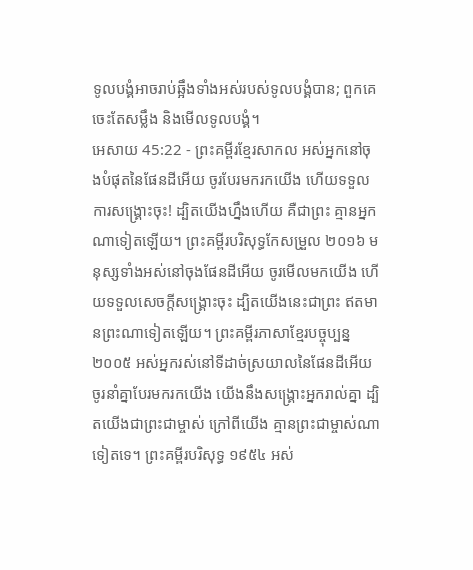ទូលបង្គំអាចរាប់ឆ្អឹងទាំងអស់របស់ទូលបង្គំបាន; ពួកគេចេះតែសម្លឹង និងមើលទូលបង្គំ។
អេសាយ 45:22 - ព្រះគម្ពីរខ្មែរសាកល អស់អ្នកនៅចុងបំផុតនៃផែនដីអើយ ចូរបែរមករកយើង ហើយទទួលការសង្គ្រោះចុះ! ដ្បិតយើងហ្នឹងហើយ គឺជាព្រះ គ្មានអ្នកណាទៀតឡើយ។ ព្រះគម្ពីរបរិសុទ្ធកែសម្រួល ២០១៦ មនុស្សទាំងអស់នៅចុងផែនដីអើយ ចូរមើលមកយើង ហើយទទួលសេចក្ដីសង្គ្រោះចុះ ដ្បិតយើងនេះជាព្រះ ឥតមានព្រះណាទៀតឡើយ។ ព្រះគម្ពីរភាសាខ្មែរបច្ចុប្បន្ន ២០០៥ អស់អ្នករស់នៅទីដាច់ស្រយាលនៃផែនដីអើយ ចូរនាំគ្នាបែរមករកយើង យើងនឹងសង្គ្រោះអ្នករាល់គ្នា ដ្បិតយើងជាព្រះជាម្ចាស់ ក្រៅពីយើង គ្មានព្រះជាម្ចាស់ណាទៀតទេ។ ព្រះគម្ពីរបរិសុទ្ធ ១៩៥៤ អស់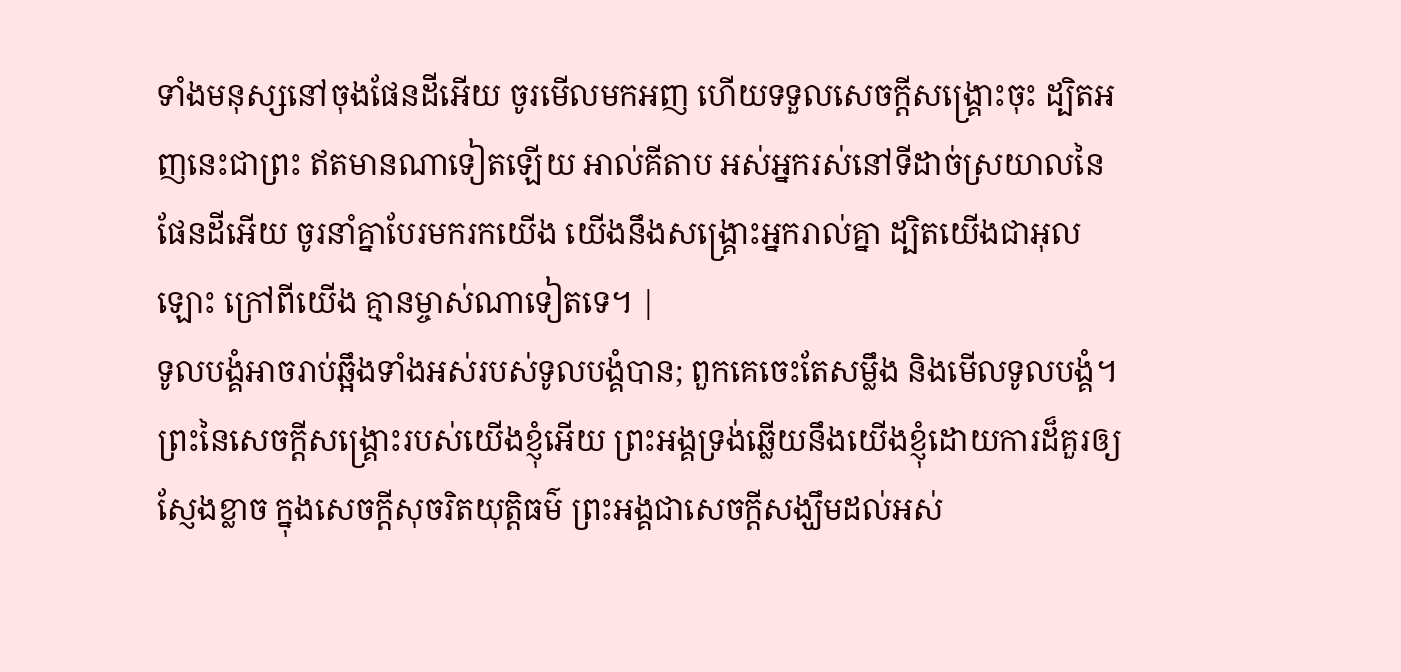ទាំងមនុស្សនៅចុងផែនដីអើយ ចូរមើលមកអញ ហើយទទួលសេចក្ដីសង្គ្រោះចុះ ដ្បិតអញនេះជាព្រះ ឥតមានណាទៀតឡើយ អាល់គីតាប អស់អ្នករស់នៅទីដាច់ស្រយាលនៃផែនដីអើយ ចូរនាំគ្នាបែរមករកយើង យើងនឹងសង្គ្រោះអ្នករាល់គ្នា ដ្បិតយើងជាអុលឡោះ ក្រៅពីយើង គ្មានម្ចាស់ណាទៀតទេ។ |
ទូលបង្គំអាចរាប់ឆ្អឹងទាំងអស់របស់ទូលបង្គំបាន; ពួកគេចេះតែសម្លឹង និងមើលទូលបង្គំ។
ព្រះនៃសេចក្ដីសង្គ្រោះរបស់យើងខ្ញុំអើយ ព្រះអង្គទ្រង់ឆ្លើយនឹងយើងខ្ញុំដោយការដ៏គួរឲ្យស្ញែងខ្លាច ក្នុងសេចក្ដីសុចរិតយុត្តិធម៌ ព្រះអង្គជាសេចក្ដីសង្ឃឹមដល់អស់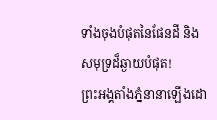ទាំងចុងបំផុតនៃផែនដី និងសមុទ្រដ៏ឆ្ងាយបំផុត!
ព្រះអង្គតាំងភ្នំនានាឡើងដោ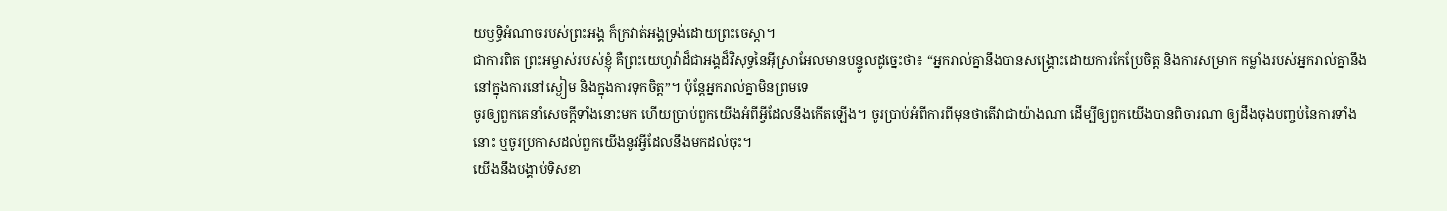យឫទ្ធិអំណាចរបស់ព្រះអង្គ ក៏ក្រវាត់អង្គទ្រង់ដោយព្រះចេស្ដា។
ជាការពិត ព្រះអម្ចាស់របស់ខ្ញុំ គឺព្រះយេហូវ៉ាដ៏ជាអង្គដ៏វិសុទ្ធនៃអ៊ីស្រាអែលមានបន្ទូលដូច្នេះថា៖ “អ្នករាល់គ្នានឹងបានសង្គ្រោះដោយការកែប្រែចិត្ត និងការសម្រាក កម្លាំងរបស់អ្នករាល់គ្នានឹងនៅក្នុងការនៅស្ងៀម និងក្នុងការទុកចិត្ត”។ ប៉ុន្តែអ្នករាល់គ្នាមិនព្រមទេ
ចូរឲ្យពួកគេនាំសេចក្ដីទាំងនោះមក ហើយប្រាប់ពួកយើងអំពីអ្វីដែលនឹងកើតឡើង។ ចូរប្រាប់អំពីការពីមុនថាតើវាជាយ៉ាងណា ដើម្បីឲ្យពួកយើងបានពិចារណា ឲ្យដឹងចុងបញ្ចប់នៃការទាំងនោះ ឬចូរប្រកាសដល់ពួកយើងនូវអ្វីដែលនឹងមកដល់ចុះ។
យើងនឹងបង្គាប់ទិសខា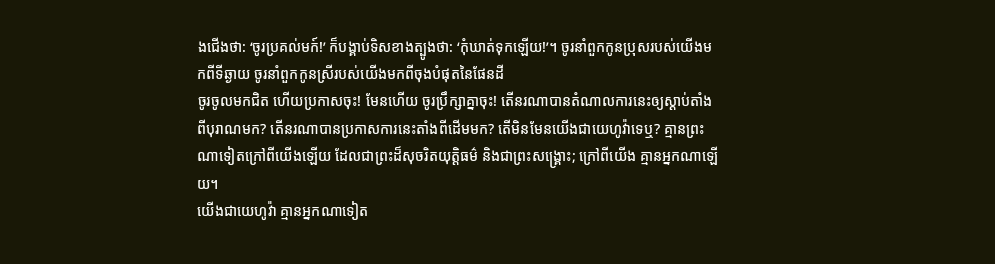ងជើងថា: ‘ចូរប្រគល់មក៍!’ ក៏បង្គាប់ទិសខាងត្បូងថា: ‘កុំឃាត់ទុកឡើយ!’។ ចូរនាំពួកកូនប្រុសរបស់យើងមកពីទីឆ្ងាយ ចូរនាំពួកកូនស្រីរបស់យើងមកពីចុងបំផុតនៃផែនដី
ចូរចូលមកជិត ហើយប្រកាសចុះ! មែនហើយ ចូរប្រឹក្សាគ្នាចុះ! តើនរណាបានតំណាលការនេះឲ្យស្ដាប់តាំងពីបុរាណមក? តើនរណាបានប្រកាសការនេះតាំងពីដើមមក? តើមិនមែនយើងជាយេហូវ៉ាទេឬ? គ្មានព្រះណាទៀតក្រៅពីយើងឡើយ ដែលជាព្រះដ៏សុចរិតយុត្តិធម៌ និងជាព្រះសង្គ្រោះ; ក្រៅពីយើង គ្មានអ្នកណាឡើយ។
យើងជាយេហូវ៉ា គ្មានអ្នកណាទៀត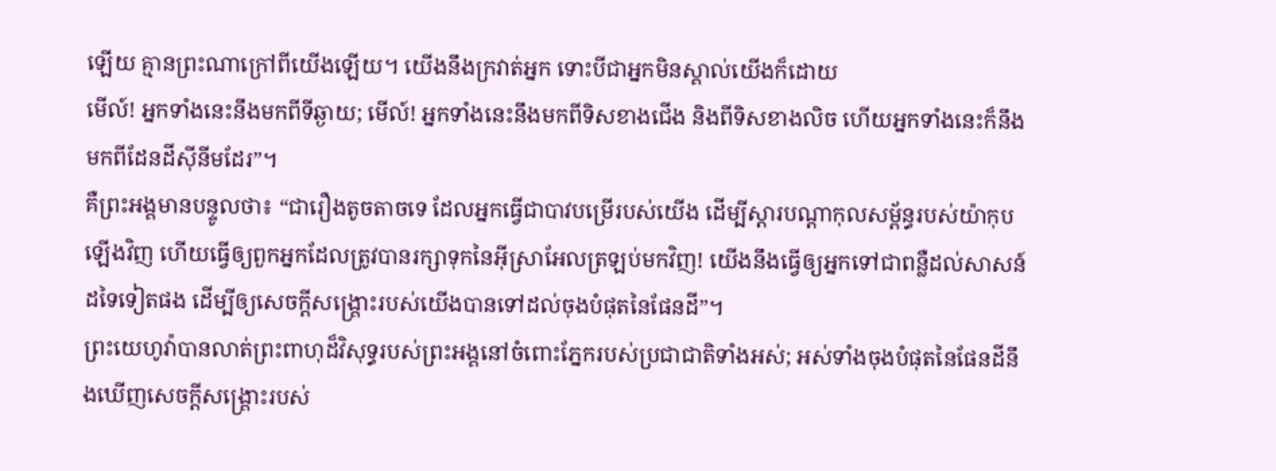ឡើយ គ្មានព្រះណាក្រៅពីយើងឡើយ។ យើងនឹងក្រវាត់អ្នក ទោះបីជាអ្នកមិនស្គាល់យើងក៏ដោយ
មើល៍! អ្នកទាំងនេះនឹងមកពីទីឆ្ងាយ; មើល៍! អ្នកទាំងនេះនឹងមកពីទិសខាងជើង និងពីទិសខាងលិច ហើយអ្នកទាំងនេះក៏នឹងមកពីដែនដីស៊ីនីមដែរ”។
គឺព្រះអង្គមានបន្ទូលថា៖ “ជារឿងតូចតាចទេ ដែលអ្នកធ្វើជាបាវបម្រើរបស់យើង ដើម្បីស្ដារបណ្ដាកុលសម្ព័ន្ធរបស់យ៉ាកុបឡើងវិញ ហើយធ្វើឲ្យពួកអ្នកដែលត្រូវបានរក្សាទុកនៃអ៊ីស្រាអែលត្រឡប់មកវិញ! យើងនឹងធ្វើឲ្យអ្នកទៅជាពន្លឺដល់សាសន៍ដទៃទៀតផង ដើម្បីឲ្យសេចក្ដីសង្គ្រោះរបស់យើងបានទៅដល់ចុងបំផុតនៃផែនដី”។
ព្រះយេហូវ៉ាបានលាត់ព្រះពាហុដ៏វិសុទ្ធរបស់ព្រះអង្គនៅចំពោះភ្នែករបស់ប្រជាជាតិទាំងអស់; អស់ទាំងចុងបំផុតនៃផែនដីនឹងឃើញសេចក្ដីសង្គ្រោះរបស់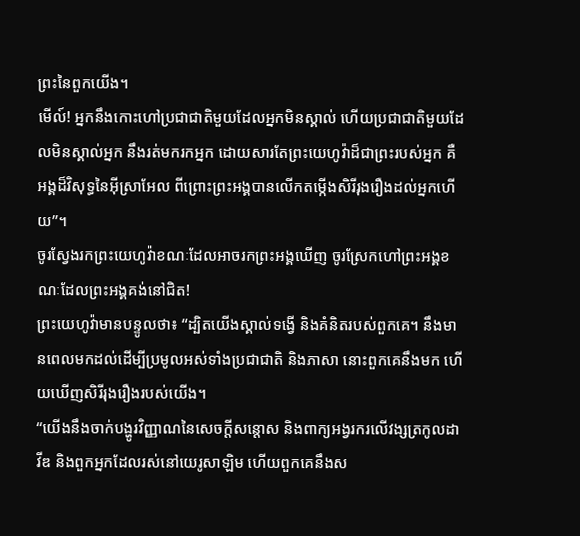ព្រះនៃពួកយើង។
មើល៍! អ្នកនឹងកោះហៅប្រជាជាតិមួយដែលអ្នកមិនស្គាល់ ហើយប្រជាជាតិមួយដែលមិនស្គាល់អ្នក នឹងរត់មករកអ្នក ដោយសារតែព្រះយេហូវ៉ាដ៏ជាព្រះរបស់អ្នក គឺអង្គដ៏វិសុទ្ធនៃអ៊ីស្រាអែល ពីព្រោះព្រះអង្គបានលើកតម្កើងសិរីរុងរឿងដល់អ្នកហើយ”។
ចូរស្វែងរកព្រះយេហូវ៉ាខណៈដែលអាចរកព្រះអង្គឃើញ ចូរស្រែកហៅព្រះអង្គខណៈដែលព្រះអង្គគង់នៅជិត!
ព្រះយេហូវ៉ាមានបន្ទូលថា៖ “ដ្បិតយើងស្គាល់ទង្វើ និងគំនិតរបស់ពួកគេ។ នឹងមានពេលមកដល់ដើម្បីប្រមូលអស់ទាំងប្រជាជាតិ និងភាសា នោះពួកគេនឹងមក ហើយឃើញសិរីរុងរឿងរបស់យើង។
“យើងនឹងចាក់បង្ហូរវិញ្ញាណនៃសេចក្ដីសន្ដោស និងពាក្យអង្វរករលើវង្សត្រកូលដាវីឌ និងពួកអ្នកដែលរស់នៅយេរូសាឡិម ហើយពួកគេនឹងស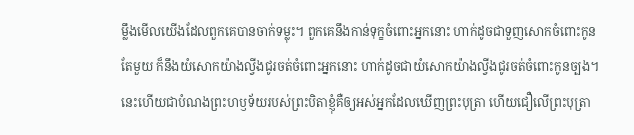ម្លឹងមើលយើងដែលពួកគេបានចាក់ទម្លុះ។ ពួកគេនឹងកាន់ទុក្ខចំពោះអ្នកនោះ ហាក់ដូចជាទួញសោកចំពោះកូនតែមួយ ក៏នឹងយំសោកយ៉ាងល្វីងជូរចត់ចំពោះអ្នកនោះ ហាក់ដូចជាយំសោកយ៉ាងល្វីងជូរចត់ចំពោះកូនច្បង។
នេះហើយជាបំណងព្រះហឫទ័យរបស់ព្រះបិតាខ្ញុំគឺឲ្យអស់អ្នកដែលឃើញព្រះបុត្រា ហើយជឿលើព្រះបុត្រា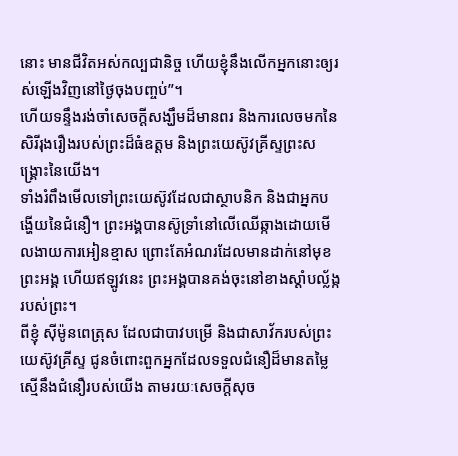នោះ មានជីវិតអស់កល្បជានិច្ច ហើយខ្ញុំនឹងលើកអ្នកនោះឲ្យរស់ឡើងវិញនៅថ្ងៃចុងបញ្ចប់”។
ហើយទន្ទឹងរង់ចាំសេចក្ដីសង្ឃឹមដ៏មានពរ និងការលេចមកនៃសិរីរុងរឿងរបស់ព្រះដ៏ធំឧត្ដម និងព្រះយេស៊ូវគ្រីស្ទព្រះសង្គ្រោះនៃយើង។
ទាំងរំពឹងមើលទៅព្រះយេស៊ូវដែលជាស្ថាបនិក និងជាអ្នកបង្ហើយនៃជំនឿ។ ព្រះអង្គបានស៊ូទ្រាំនៅលើឈើឆ្កាងដោយមើលងាយការអៀនខ្មាស ព្រោះតែអំណរដែលមានដាក់នៅមុខព្រះអង្គ ហើយឥឡូវនេះ ព្រះអង្គបានគង់ចុះនៅខាងស្ដាំបល្ល័ង្ករបស់ព្រះ។
ពីខ្ញុំ ស៊ីម៉ូនពេត្រុស ដែលជាបាវបម្រើ និងជាសាវ័ករបស់ព្រះយេស៊ូវគ្រីស្ទ ជូនចំពោះពួកអ្នកដែលទទួលជំនឿដ៏មានតម្លៃស្មើនឹងជំនឿរបស់យើង តាមរយៈសេចក្ដីសុច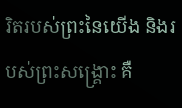រិតរបស់ព្រះនៃយើង និងរបស់ព្រះសង្គ្រោះ គឺ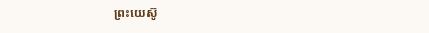ព្រះយេស៊ូ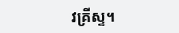វគ្រីស្ទ។